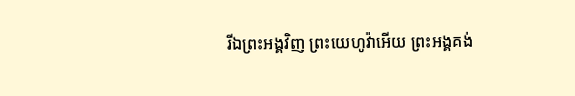រីឯព្រះអង្គវិញ ព្រះយេហូវ៉ាអើយ ព្រះអង្គគង់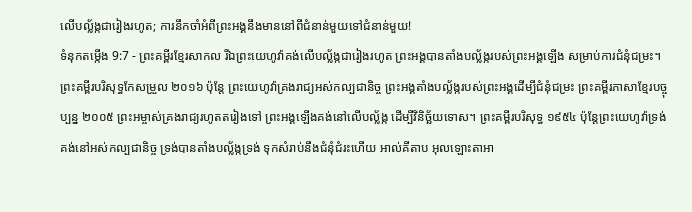លើបល្ល័ង្កជារៀងរហូត; ការនឹកចាំអំពីព្រះអង្គនឹងមាននៅពីជំនាន់មួយទៅជំនាន់មួយ!
ទំនុកតម្កើង 9:7 - ព្រះគម្ពីរខ្មែរសាកល រីឯព្រះយេហូវ៉ាគង់លើបល្ល័ង្កជារៀងរហូត ព្រះអង្គបានតាំងបល្ល័ង្ករបស់ព្រះអង្គឡើង សម្រាប់ការជំនុំជម្រះ។ ព្រះគម្ពីរបរិសុទ្ធកែសម្រួល ២០១៦ ប៉ុន្តែ ព្រះយេហូវ៉ាគ្រងរាជ្យអស់កល្បជានិច្ច ព្រះអង្គតាំងបល្ល័ង្ករបស់ព្រះអង្គដើម្បីជំនុំជម្រះ ព្រះគម្ពីរភាសាខ្មែរបច្ចុប្បន្ន ២០០៥ ព្រះអម្ចាស់គ្រងរាជ្យរហូតតរៀងទៅ ព្រះអង្គឡើងគង់នៅលើបល្ល័ង្ក ដើម្បីវិនិច្ឆ័យទោស។ ព្រះគម្ពីរបរិសុទ្ធ ១៩៥៤ ប៉ុន្តែព្រះយេហូវ៉ាទ្រង់គង់នៅអស់កល្បជានិច្ច ទ្រង់បានតាំងបល្ល័ង្កទ្រង់ ទុកសំរាប់នឹងជំនុំជំរះហើយ អាល់គីតាប អុលឡោះតាអា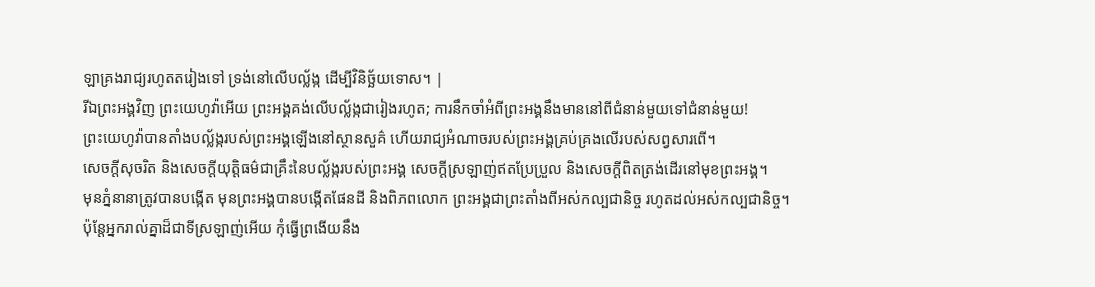ឡាគ្រងរាជ្យរហូតតរៀងទៅ ទ្រង់នៅលើបល្ល័ង្ក ដើម្បីវិនិច្ឆ័យទោស។ |
រីឯព្រះអង្គវិញ ព្រះយេហូវ៉ាអើយ ព្រះអង្គគង់លើបល្ល័ង្កជារៀងរហូត; ការនឹកចាំអំពីព្រះអង្គនឹងមាននៅពីជំនាន់មួយទៅជំនាន់មួយ!
ព្រះយេហូវ៉ាបានតាំងបល្ល័ង្ករបស់ព្រះអង្គឡើងនៅស្ថានសួគ៌ ហើយរាជ្យអំណាចរបស់ព្រះអង្គគ្រប់គ្រងលើរបស់សព្វសារពើ។
សេចក្ដីសុចរិត និងសេចក្ដីយុត្តិធម៌ជាគ្រឹះនៃបល្ល័ង្ករបស់ព្រះអង្គ សេចក្ដីស្រឡាញ់ឥតប្រែប្រួល និងសេចក្ដីពិតត្រង់ដើរនៅមុខព្រះអង្គ។
មុនភ្នំនានាត្រូវបានបង្កើត មុនព្រះអង្គបានបង្កើតផែនដី និងពិភពលោក ព្រះអង្គជាព្រះតាំងពីអស់កល្បជានិច្ច រហូតដល់អស់កល្បជានិច្ច។
ប៉ុន្តែអ្នករាល់គ្នាដ៏ជាទីស្រឡាញ់អើយ កុំធ្វើព្រងើយនឹង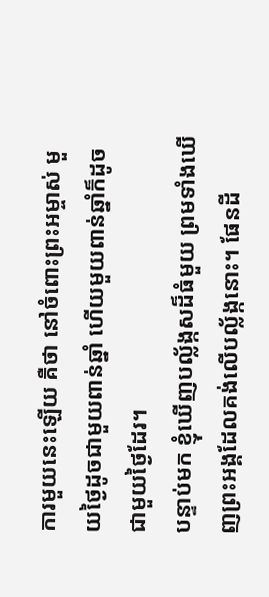ការមួយនេះឡើយ គឺថា នៅចំពោះព្រះអម្ចាស់ មួយថ្ងៃដូចជាមួយពាន់ឆ្នាំ ហើយមួយពាន់ឆ្នាំក៏ដូចជាមួយថ្ងៃដែរ។
បន្ទាប់មក ខ្ញុំឃើញបល្ល័ង្កសដ៏ធំមួយ ព្រមទាំងឃើញព្រះអង្គដែលគង់លើបល្ល័ង្កនោះ។ ផែនដី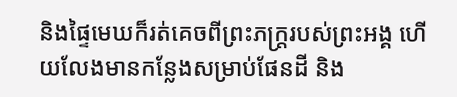និងផ្ទៃមេឃក៏រត់គេចពីព្រះភក្ត្ររបស់ព្រះអង្គ ហើយលែងមានកន្លែងសម្រាប់ផែនដី និង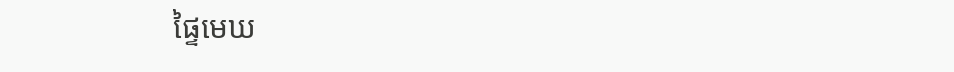ផ្ទៃមេឃ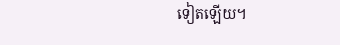ទៀតឡើយ។